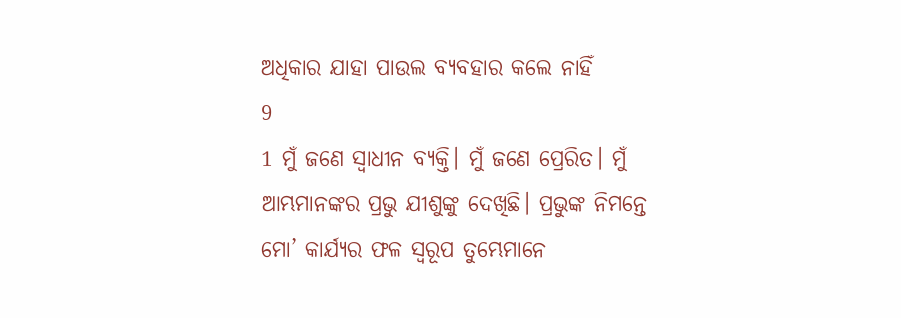ଅଧିକାର ଯାହା ପାଉଲ ବ୍ୟବହାର କଲେ ନାହିଁ
9
1 ମୁଁ ଜଣେ ସ୍ୱାଧୀନ ବ୍ୟକ୍ତି। ମୁଁ ଜଣେ ପ୍ରେରିତ। ମୁଁ ଆମ୍ଭମାନଙ୍କର ପ୍ରଭୁ ଯୀଶୁଙ୍କୁ ଦେଖିଛି। ପ୍ରଭୁଙ୍କ ନିମନ୍ତେ ମୋ’ କାର୍ଯ୍ୟର ଫଳ ସ୍ୱରୂପ ତୁମ୍ଭେମାନେ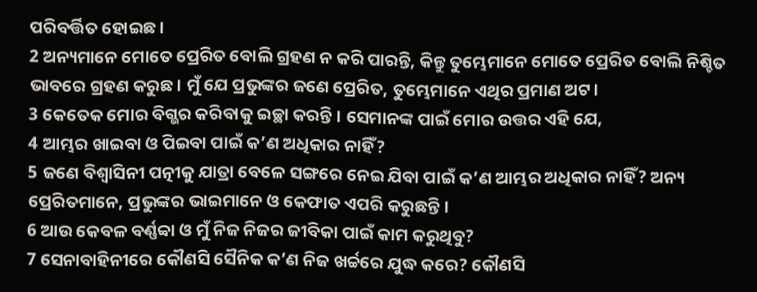ପରିବର୍ତ୍ତିତ ହୋଇଛ।
2 ଅନ୍ୟମାନେ ମୋତେ ପ୍ରେରିତ ବୋଲି ଗ୍ରହଣ ନ କରି ପାରନ୍ତି, କିନ୍ତୁ ତୁମ୍ଭେମାନେ ମୋତେ ପ୍ରେରିତ ବୋଲି ନିଶ୍ଚିତ ଭାବରେ ଗ୍ରହଣ କରୁଛ। ମୁଁ ଯେ ପ୍ରଭୁଙ୍କର ଜଣେ ପ୍ରେରିତ, ତୁମ୍ଭେମାନେ ଏଥିର ପ୍ରମାଣ ଅଟ।
3 କେତେକ ମୋର ବିଗ୍ଭର କରିବାକୁ ଇଚ୍ଛା କରନ୍ତି। ସେମାନଙ୍କ ପାଇଁ ମୋର ଉତ୍ତର ଏହି ଯେ,
4 ଆମ୍ଭର ଖାଇବା ଓ ପିଇବା ପାଇଁ କ’ଣ ଅଧିକାର ନାହିଁ?
5 ଜଣେ ବିଶ୍ୱାସିନୀ ପତ୍ନୀକୁ ଯାତ୍ରା ବେଳେ ସଙ୍ଗରେ ନେଇ ଯିବା ପାଇଁ କ’ଣ ଆମ୍ଭର ଅଧିକାର ନାହିଁ? ଅନ୍ୟ ପ୍ରେରିତମାନେ, ପ୍ରଭୁଙ୍କର ଭାଇମାନେ ଓ କେଫାତ ଏପରି କରୁଛନ୍ତି।
6 ଆଉ କେବଳ ବର୍ଣ୍ଣବ୍ବା ଓ ମୁଁ ନିଜ ନିଜର ଜୀବିକା ପାଇଁ କାମ କରୁଥିବୁ?
7 ସେନାବାହିନୀରେ କୌଣସି ସୈନିକ କ’ଣ ନିଜ ଖର୍ଚ୍ଚରେ ଯୁଦ୍ଧ କରେ? କୌଣସି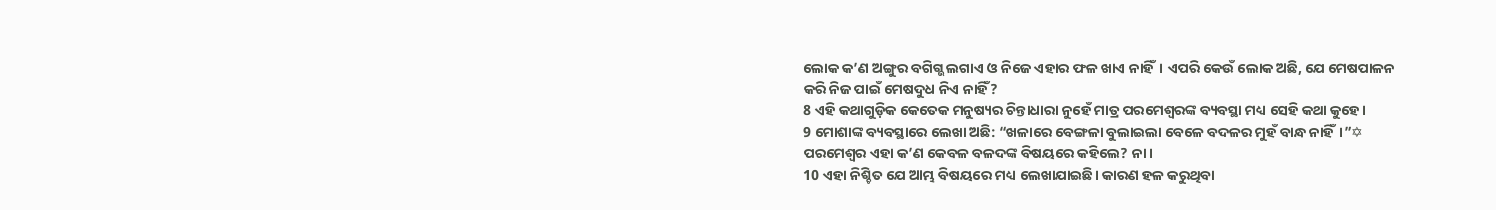ଲୋକ କ’ଣ ଅଙ୍ଗୁର ବଗିଗ୍ଭ ଲଗାଏ ଓ ନିଜେ ଏହାର ଫଳ ଖାଏ ନାହିଁ। ଏପରି କେଉଁ ଲୋକ ଅଛି, ଯେ ମେଷପାଳନ କରି ନିଜ ପାଇଁ ମେଷଦୁଧ ନିଏ ନାହିଁ?
8 ଏହି କଥାଗୁଡ଼ିକ କେତେକ ମନୁଷ୍ୟର ଚିନ୍ତାଧାରା ନୁହେଁ ମାତ୍ର ପରମେଶ୍ୱରଙ୍କ ବ୍ୟବସ୍ଥା ମଧ୍ୟ ସେହି କଥା କୁହେ।
9 ମୋଶାଙ୍କ ବ୍ୟବସ୍ଥାରେ ଲେଖା ଅଛି: “ଖଳାରେ ବେଙ୍ଗଳା ବୁଲାଇଲା ବେଳେ ବଦଳର ମୁହଁ ବାନ୍ଧ ନାହିଁ।”✡ ପରମେଶ୍ୱର ଏହା କ’ଣ କେବଳ ବଳଦଙ୍କ ବିଷୟରେ କହିଲେ? ନା।
10 ଏହା ନିଶ୍ଚିତ ଯେ ଆମ୍ଭ ବିଷୟରେ ମଧ୍ୟ ଲେଖାଯାଇଛି। କାରଣ ହଳ କରୁଥିବା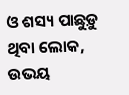ଓ ଶସ୍ୟ ପାଛୁଡ଼ୁ ଥିବା ଲୋକ, ଉଭୟ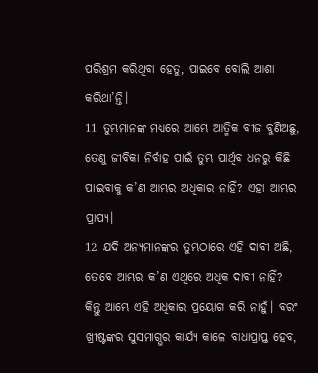ପରିଶ୍ରମ କରିଥିବା ହେତୁ, ପାଇବେ ବୋଲି ଆଶା କରିଥା’ନ୍ତି।
11 ତୁମ୍ଭମାନଙ୍କ ମଧ୍ୟରେ ଆମ୍ଭେ ଆତ୍ମିକ ବୀଜ ବୁଣିଅଛୁ, ତେଣୁ ଜୀବିକା ନିର୍ବାହ ପାଇଁ ତୁମ୍ଭ ପାର୍ଥିବ ଧନରୁ କିଛି ପାଇବାକୁ କ’ଣ ଆମ୍ଭର ଅଧିକାର ନାହିଁ? ଏହା ଆମ୍ଭର ପ୍ରାପ୍ୟ।
12 ଯଦି ଅନ୍ୟମାନଙ୍କର ତୁମ୍ଭଠାରେ ଏହି ଦାବୀ ଅଛି, ତେବେ ଆମ୍ଭର କ’ଣ ଏଥିରେ ଅଧିକ ଦାବୀ ନାହିଁ? କିନ୍ତୁ ଆମ୍ଭେ ଏହି ଅଧିକାର ପ୍ରୟୋଗ କରି ନାହୁଁ। ବରଂ ଖ୍ରୀଷ୍ଟଙ୍କର ସୁସମାଗ୍ଭର କାର୍ଯ୍ୟ କାଳେ ବାଧାପ୍ରାପ୍ତ ହେବ,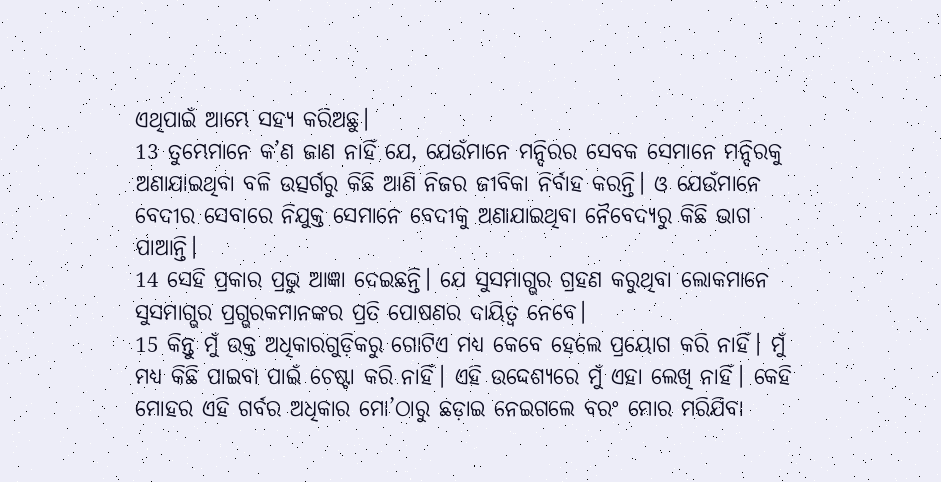ଏଥିପାଇଁ ଆମ୍ଭେ ସହ୍ୟ କରିଅଛୁ।
13 ତୁମ୍ଭେମାନେ କ’ଣ ଜାଣ ନାହିଁ ଯେ, ଯେଉଁମାନେ ମନ୍ଦିରର ସେବକ ସେମାନେ ମନ୍ଦିରକୁ ଅଣାଯାଇଥିବା ବଳି ଉତ୍ସର୍ଗରୁ କିଛି ଆଣି ନିଜର ଜୀବିକା ନିର୍ବାହ କରନ୍ତି। ଓ ଯେଉଁମାନେ ବେଦୀର ସେବାରେ ନିଯୁକ୍ତ ସେମାନେ ବେଦୀକୁ ଅଣାଯାଇଥିବା ନୈବେଦ୍ୟରୁ କିଛି ଭାଗ ପାଆନ୍ତି।
14 ସେହି ପ୍ରକାର ପ୍ରଭୁ ଆଜ୍ଞା ଦେଇଛନ୍ତି। ଯେ ସୁସମାଗ୍ଭର ଗ୍ରହଣ କରୁଥିବା ଲୋକମାନେ ସୁସମାଗ୍ଭର ପ୍ରଗ୍ଭରକମାନଙ୍କର ପ୍ରତି ପୋଷଣର ଦାୟିତ୍ୱ ନେବେ।
15 କିନ୍ତୁ ମୁଁ ଉକ୍ତ ଅଧିକାରଗୁଡ଼ିକରୁ ଗୋଟିଏ ମଧ୍ୟ କେବେ ହେଲେ ପ୍ରୟୋଗ କରି ନାହିଁ। ମୁଁ ମଧ୍ୟ କିଛି ପାଇବା ପାଇଁ ଚେଷ୍ଟା କରି ନାହିଁ। ଏହି ଉଦ୍ଦେଶ୍ୟରେ ମୁଁ ଏହା ଲେଖି ନାହିଁ। କେହି ମୋହର ଏହି ଗର୍ବର ଅଧିକାର ମୋ’ଠାରୁ ଛଡ଼ାଇ ନେଇଗଲେ ବରଂ ମୋର ମରିଯିବା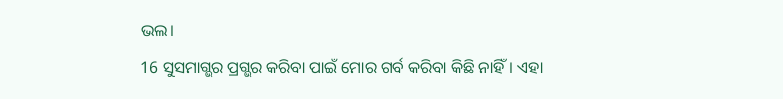ଭଲ।
16 ସୁସମାଗ୍ଭର ପ୍ରଗ୍ଭର କରିବା ପାଇଁ ମୋର ଗର୍ବ କରିବା କିଛି ନାହିଁ। ଏହା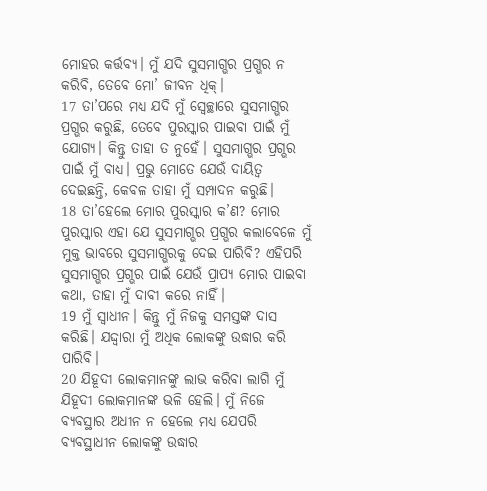ମୋହର କର୍ତ୍ତବ୍ୟ। ମୁଁ ଯଦି ସୁସମାଗ୍ଭର ପ୍ରଗ୍ଭର ନ କରିବି, ତେବେ ମୋ’ ଜୀବନ ଧିକ୍।
17 ତା’ପରେ ମଧ୍ୟ ଯଦି ମୁଁ ସ୍ୱେଚ୍ଛାରେ ସୁସମାଗ୍ଭର ପ୍ରଗ୍ଭର କରୁଛି, ତେବେ ପୁରସ୍କାର ପାଇବା ପାଇଁ ମୁଁ ଯୋଗ୍ୟ। କିନ୍ତୁ ତାହା ତ ନୁହେଁ। ସୁସମାଗ୍ଭର ପ୍ରଗ୍ଭର ପାଇଁ ମୁଁ ବାଧ୍ୟ। ପ୍ରଭୁ ମୋତେ ଯେଉଁ ଦାୟିତ୍ୱ ଦେଇଛନ୍ତି, କେବଳ ତାହା ମୁଁ ସମ୍ପାଦନ କରୁଛି।
18 ତା’ହେଲେ ମୋର ପୁରସ୍କାର କ’ଣ? ମୋର ପୁରସ୍କାର ଏହା ଯେ ସୁସମାଗ୍ଭର ପ୍ରଗ୍ଭର କଲାବେଳେ ମୁଁ ମୁକ୍ତ ଭାବରେ ସୁସମାଗ୍ଭରକୁ ଦେଇ ପାରିବି? ଏହିପରି ସୁସମାଗ୍ଭର ପ୍ରଗ୍ଭର ପାଇଁ ଯେଉଁ ପ୍ରାପ୍ୟ ମୋର ପାଇବା କଥା, ତାହା ମୁଁ ଦାବୀ କରେ ନାହିଁ।
19 ମୁଁ ସ୍ୱାଧୀନ। କିନ୍ତୁ ମୁଁ ନିଜକୁ ସମସ୍ତଙ୍କ ଦାସ କରିଛି। ଯଦ୍ଦ୍ୱାରା ମୁଁ ଅଧିକ ଲୋକଙ୍କୁ ଉଦ୍ଧାର କରି ପାରିବି।
20 ଯିହୂଦୀ ଲୋକମାନଙ୍କୁ ଲାଭ କରିବା ଲାଗି ମୁଁ ଯିହୂଦୀ ଲୋକମାନଙ୍କ ଭଳି ହେଲି। ମୁଁ ନିଜେ ବ୍ୟବସ୍ଥାର ଅଧୀନ ନ ହେଲେ ମଧ୍ୟ ଯେପରି ବ୍ୟବସ୍ଥାଧୀନ ଲୋକଙ୍କୁ ଉଦ୍ଧାର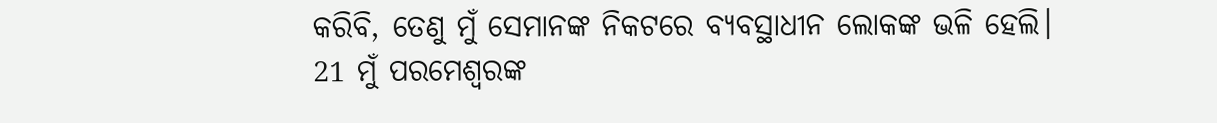କରିବି, ତେଣୁ ମୁଁ ସେମାନଙ୍କ ନିକଟରେ ବ୍ୟବସ୍ଥାଧୀନ ଲୋକଙ୍କ ଭଳି ହେଲି।
21 ମୁଁ ପରମେଶ୍ୱରଙ୍କ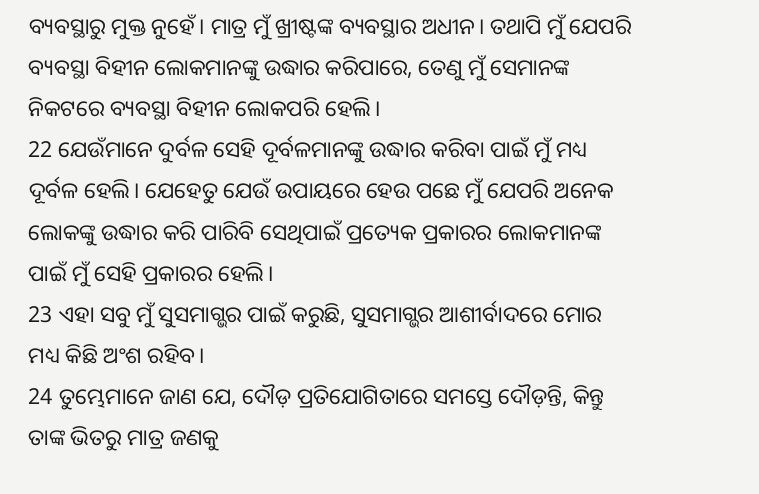ବ୍ୟବସ୍ଥାରୁ ମୁକ୍ତ ନୁହେଁ। ମାତ୍ର ମୁଁ ଖ୍ରୀଷ୍ଟଙ୍କ ବ୍ୟବସ୍ଥାର ଅଧୀନ। ତଥାପି ମୁଁ ଯେପରି ବ୍ୟବସ୍ଥା ବିହୀନ ଲୋକମାନଙ୍କୁ ଉଦ୍ଧାର କରିପାରେ, ତେଣୁ ମୁଁ ସେମାନଙ୍କ ନିକଟରେ ବ୍ୟବସ୍ଥା ବିହୀନ ଲୋକପରି ହେଲି।
22 ଯେଉଁମାନେ ଦୁର୍ବଳ ସେହି ଦୂର୍ବଳମାନଙ୍କୁ ଉଦ୍ଧାର କରିବା ପାଇଁ ମୁଁ ମଧ୍ୟ ଦୂର୍ବଳ ହେଲି। ଯେହେତୁ ଯେଉଁ ଉପାୟରେ ହେଉ ପଛେ ମୁଁ ଯେପରି ଅନେକ ଲୋକଙ୍କୁ ଉଦ୍ଧାର କରି ପାରିବି ସେଥିପାଇଁ ପ୍ରତ୍ୟେକ ପ୍ରକାରର ଲୋକମାନଙ୍କ ପାଇଁ ମୁଁ ସେହି ପ୍ରକାରର ହେଲି।
23 ଏହା ସବୁ ମୁଁ ସୁସମାଗ୍ଭର ପାଇଁ କରୁଛି, ସୁସମାଗ୍ଭର ଆଶୀର୍ବାଦରେ ମୋର ମଧ୍ୟ କିଛି ଅଂଶ ରହିବ।
24 ତୁମ୍ଭେମାନେ ଜାଣ ଯେ, ଦୌଡ଼ ପ୍ରତିଯୋଗିତାରେ ସମସ୍ତେ ଦୌଡ଼ନ୍ତି, କିନ୍ତୁ ତାଙ୍କ ଭିତରୁ ମାତ୍ର ଜଣକୁ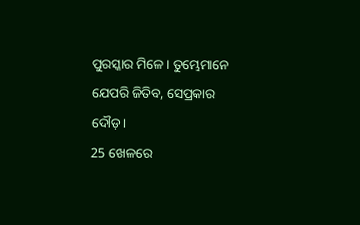ପୁରସ୍କାର ମିଳେ। ତୁମ୍ଭେମାନେ ଯେପରି ଜିତିବ, ସେପ୍ରକାର ଦୌଡ଼।
25 ଖେଳରେ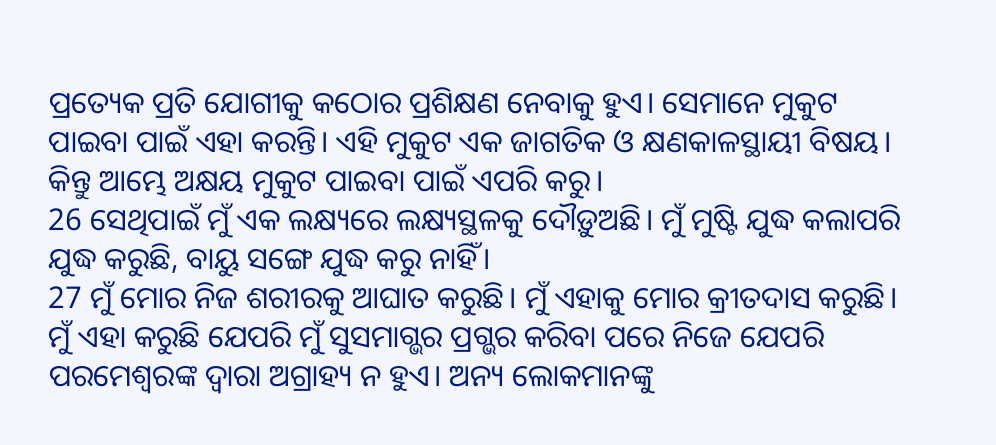ପ୍ରତ୍ୟେକ ପ୍ରତି ଯୋଗୀକୁ କଠୋର ପ୍ରଶିକ୍ଷଣ ନେବାକୁ ହୁଏ। ସେମାନେ ମୁକୁଟ ପାଇବା ପାଇଁ ଏହା କରନ୍ତି। ଏହି ମୁକୁଟ ଏକ ଜାଗତିକ ଓ କ୍ଷଣକାଳସ୍ଥାୟୀ ବିଷୟ। କିନ୍ତୁ ଆମ୍ଭେ ଅକ୍ଷୟ ମୁକୁଟ ପାଇବା ପାଇଁ ଏପରି କରୁ।
26 ସେଥିପାଇଁ ମୁଁ ଏକ ଲକ୍ଷ୍ୟରେ ଲକ୍ଷ୍ୟସ୍ଥଳକୁ ଦୌଡ଼ୁଅଛି। ମୁଁ ମୁଷ୍ଟି ଯୁଦ୍ଧ କଲାପରି ଯୁଦ୍ଧ କରୁଛି, ବାୟୁ ସଙ୍ଗେ ଯୁଦ୍ଧ କରୁ ନାହିଁ।
27 ମୁଁ ମୋର ନିଜ ଶରୀରକୁ ଆଘାତ କରୁଛି। ମୁଁ ଏହାକୁ ମୋର କ୍ରୀତଦାସ କରୁଛି। ମୁଁ ଏହା କରୁଛି ଯେପରି ମୁଁ ସୁସମାଗ୍ଭର ପ୍ରଗ୍ଭର କରିବା ପରେ ନିଜେ ଯେପରି ପରମେଶ୍ୱରଙ୍କ ଦ୍ୱାରା ଅଗ୍ରାହ୍ୟ ନ ହୁଏ। ଅନ୍ୟ ଲୋକମାନଙ୍କୁ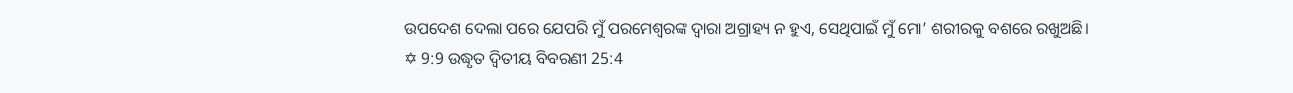ଉପଦେଶ ଦେଲା ପରେ ଯେପରି ମୁଁ ପରମେଶ୍ୱରଙ୍କ ଦ୍ୱାରା ଅଗ୍ରାହ୍ୟ ନ ହୁଏ, ସେଥିପାଇଁ ମୁଁ ମୋ’ ଶରୀରକୁ ବଶରେ ରଖୁଅଛି।
✡ 9:9 ଉଦ୍ଧୃତ ଦ୍ୱିତୀୟ ବିବରଣୀ 25:4